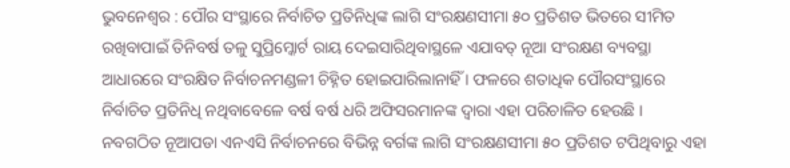ଭୁବନେଶ୍ୱର : ପୌର ସଂସ୍ଥାରେ ନିର୍ବାଚିତ ପ୍ରତିନିଧିଙ୍କ ଲାଗି ସଂରକ୍ଷଣସୀମା ୫୦ ପ୍ରତିଶତ ଭିତରେ ସୀମିତ ରଖିବାପାଇଁ ତିନିବର୍ଷ ତଳୁ ସୁପ୍ରିମ୍କୋର୍ଟ ରାୟ ଦେଇସାରିଥିବାସ୍ଥଳେ ଏଯାବତ୍ ନୂଆ ସଂରକ୍ଷଣ ବ୍ୟବସ୍ଥା ଆଧାରରେ ସଂରକ୍ଷିତ ନିର୍ବାଚନମଣ୍ଡଳୀ ଚିହ୍ନିତ ହୋଇପାରିଲାନାହିଁ । ଫଳରେ ଶତାଧିକ ପୌରସଂସ୍ଥାରେ ନିର୍ବାଚିତ ପ୍ରତିନିଧି ନଥିବାବେଳେ ବର୍ଷ ବର୍ଷ ଧରି ଅଫିସରମାନଙ୍କ ଦ୍ୱାରା ଏହା ପରିଚାଳିତ ହେଉଛି ।
ନବଗଠିତ ନୂଆପଡା ଏନଏସି ନିର୍ବାଚନରେ ବିଭିନ୍ନ ବର୍ଗଙ୍କ ଲାଗି ସଂରକ୍ଷଣସୀମା ୫୦ ପ୍ରତିଶତ ଟପିଥିବାରୁ ଏହା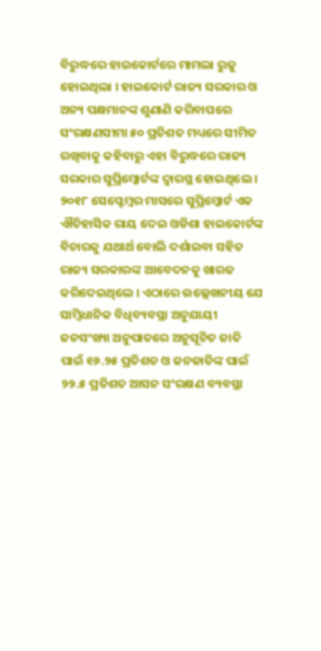ବିରୁଦ୍ଧରେ ହାଇକୋର୍ଟରେ ମାମଲା ରୁଜୁ ହୋଇଥିଲା । ହାଇକୋର୍ଟ ରାଜ୍ୟ ସରକାର ଓ ଅନ୍ୟ ପକ୍ଷମାନଙ୍କ ଶୁଣାଣି କରିବାପରେ ସଂରକ୍ଷଣସୀମା ୫୦ ପ୍ରତିଶତ ମଧ୍ୟରେ ସୀମିତ ରଖିବାକୁ କହିବାରୁ ଏହା ବିରୁଦ୍ଧରେ ରାଜ୍ୟ ସରକାର ସୁପ୍ରିମ୍କୋର୍ଟଙ୍କ ଦ୍ୱାରସ୍ଥ ହୋଇଥିଲେ ।
୨୦୧୮ ସେପ୍ଟେମ୍ବର ମାସରେ ସୁପ୍ରିମ୍କୋର୍ଟ ଏକ ଐତିହାସିକ ରାୟ ଦେଇ ଓଡିଶା ହାଇକୋର୍ଟଙ୍କ ବିଚାରକୁ ଯଥାର୍ଥ ବୋଲି ଦର୍ଶାଇବା ସହିତ ରାଜ୍ୟ ସରକାରଙ୍କ ଆବେଦନକୁ ଖାରଜ କରିଦେଇଥିଲେ । ଏଠାରେ ଉଲ୍ଲେଖନୀୟ ଯେ ସାମ୍ବିଧାନିକ ବିଧିବ୍ୟବସ୍ଥା ଅନୁଯାୟୀ ଜନସଂଖ୍ୟା ଅନୁପାତରେ ଅନୁସୂଚିତ ଜାତି ପାଇଁ ୧୬.୨୫ ପ୍ରତିଶତ ଓ ଜନଜାତିଙ୍କ ପାଇଁ ୨୨.୫ ପ୍ରତିଶତ ଆସନ ସଂରକ୍ଷଣ ବ୍ୟବସ୍ଥା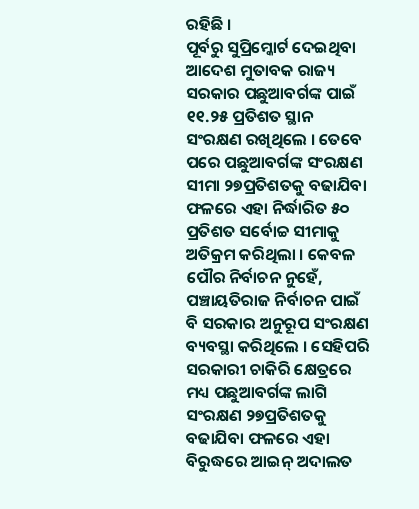ରହିଛି ।
ପୂର୍ବରୁ ସୁପ୍ରିମ୍କୋର୍ଟ ଦେଇଥିବା ଆଦେଶ ମୁତାବକ ରାଜ୍ୟ ସରକାର ପଛୁଆବର୍ଗଙ୍କ ପାଇଁ ୧୧.୨୫ ପ୍ରତିଶତ ସ୍ଥାନ ସଂରକ୍ଷଣ ରଖିଥିଲେ । ତେବେ ପରେ ପଛୁଆବର୍ଗଙ୍କ ସଂରକ୍ଷଣ ସୀମା ୨୭ପ୍ରତିଶତକୁ ବଢାଯିବା ଫଳରେ ଏହା ନିର୍ଦ୍ଧାରିତ ୫୦ ପ୍ରତିଶତ ସର୍ବୋଚ୍ଚ ସୀମାକୁ ଅତିକ୍ରମ କରିଥିଲା । କେବଳ ପୌର ନିର୍ବାଚନ ନୁହେଁ, ପଞ୍ଚାୟତିରାଜ ନିର୍ବାଚନ ପାଇଁ ବି ସରକାର ଅନୁରୂପ ସଂରକ୍ଷଣ ବ୍ୟବସ୍ଥା କରିଥିଲେ । ସେହିପରି ସରକାରୀ ଚାକିରି କ୍ଷେତ୍ରରେ ମଧ୍ୟ ପଛୁଆବର୍ଗଙ୍କ ଲାଗି ସଂରକ୍ଷଣ ୨୭ପ୍ରତିଶତକୁ ବଢାଯିବା ଫଳରେ ଏହା ବିରୁଦ୍ଧରେ ଆଇନ୍ ଅଦାଲତ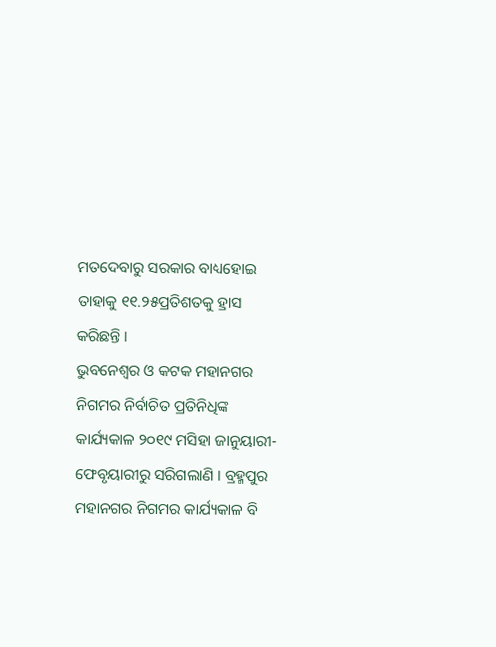ମତଦେବାରୁ ସରକାର ବାଧ୍ୟହୋଇ ତାହାକୁ ୧୧.୨୫ପ୍ରତିଶତକୁ ହ୍ରାସ କରିଛନ୍ତି ।
ଭୁବନେଶ୍ୱର ଓ କଟକ ମହାନଗର ନିଗମର ନିର୍ବାଚିତ ପ୍ରତିନିଧିଙ୍କ କାର୍ଯ୍ୟକାଳ ୨୦୧୯ ମସିହା ଜାନୁୟାରୀ-ଫେବୃୟାରୀରୁ ସରିଗଲାଣି । ବ୍ରହ୍ମପୁର ମହାନଗର ନିଗମର କାର୍ଯ୍ୟକାଳ ବି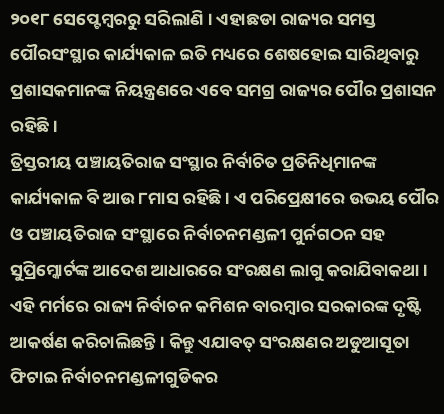୨୦୧୮ ସେପ୍ଟେମ୍ବରରୁ ସରିଲାଣି । ଏହାଛଡା ରାଜ୍ୟର ସମସ୍ତ ପୌରସଂସ୍ଥାର କାର୍ଯ୍ୟକାଳ ଇତି ମଧ୍ୟରେ ଶେଷହୋଇ ସାରିଥିବାରୁ ପ୍ରଶାସକମାନଙ୍କ ନିୟନ୍ତ୍ରଣରେ ଏବେ ସମଗ୍ର ରାଜ୍ୟର ପୌର ପ୍ରଶାସନ ରହିଛି ।
ତ୍ରିସ୍ତରୀୟ ପଞ୍ଚାୟତିରାଜ ସଂସ୍ଥାର ନିର୍ବାଚିତ ପ୍ରତିନିଧିମାନଙ୍କ କାର୍ଯ୍ୟକାଳ ବି ଆଉ ୮ମାସ ରହିଛି । ଏ ପରିପ୍ରେକ୍ଷୀରେ ଉଭୟ ପୌର ଓ ପଞ୍ଚାୟତିରାଜ ସଂସ୍ଥାରେ ନିର୍ବାଚନମଣ୍ଡଳୀ ପୁର୍ନଗଠନ ସହ ସୁପ୍ରିମ୍କୋର୍ଟଙ୍କ ଆଦେଶ ଆଧାରରେ ସଂରକ୍ଷଣ ଲାଗୁ କରାଯିବାକଥା । ଏହି ମର୍ମରେ ରାଜ୍ୟ ନିର୍ବାଚନ କମିଶନ ବାରମ୍ବାର ସରକାରଙ୍କ ଦୃଷ୍ଟି ଆକର୍ଷଣ କରିଚାଲିଛନ୍ତି । କିନ୍ତୁ ଏଯାବତ୍ ସଂରକ୍ଷଣର ଅଡୁଆସୂତା ଫିଟାଇ ନିର୍ବାଚନମଣ୍ଡଳୀଗୁଡିକର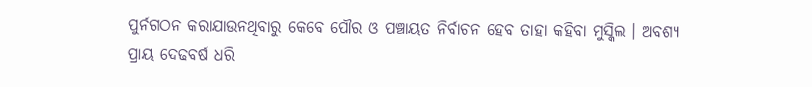ପୁର୍ନଗଠନ କରାଯାଉନଥିବାରୁ କେବେ ପୌର ଓ ପଞ୍ଚାୟତ ନିର୍ବାଚନ ହେବ ତାହା କହିବା ମୁସ୍କିଲ । ଅବଶ୍ୟ ପ୍ରାୟ ଦେଢବର୍ଷ ଧରି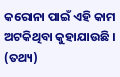କରୋନା ପାଇଁ ଏହି କାମ ଅଟକିଥିବା କୁହାଯାଉଛି । (ତଥ୍ୟ)